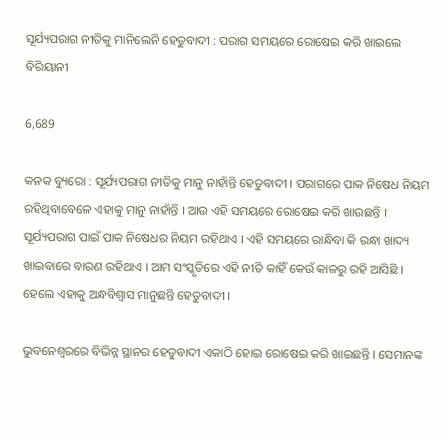ସୂର୍ଯ୍ୟପରାଗ ନୀତିକୁ ମାନିଲେନି ହେତୁବାଦୀ : ପରାଗ ସମୟରେ ରୋଷେଇ କରି ଖାଇଲେ ବିରିୟାନୀ

6,689

କନକ ବ୍ୟୁରୋ : ସୂର୍ଯ୍ୟପରାଗ ନୀତିକୁ ମାନୁ ନାହାଁନ୍ତି ହେତୁବାଦୀ । ପରାଗରେ ପାକ ନିଷେଧ ନିୟମ ରହିଥିବାବେଳେ ଏହାକୁ ମାନୁ ନାହାଁନ୍ତି । ଆଉ ଏହି ସମୟରେ ରୋଷେଇ କରି ଖାଉଛନ୍ତି । ସୂର୍ଯ୍ୟପରାଗ ପାଇଁ ପାକ ନିଷେଧର ନିୟମ ରହିଥାଏ । ଏହି ସମୟରେ ରାନ୍ଧିବା କି ରନ୍ଧା ଖାଦ୍ୟ ଖାଇବାରେ ବାରଣ ରହିଥାଏ । ଆମ ସଂସ୍କୃତିରେ ଏହି ନୀତି କାହିଁ କେଉଁ କାଳରୁ ରହି ଆସିଛି । ହେଲେ ଏହାକୁ ଅନ୍ଧବିଶ୍ୱାସ ମାନୁଛନ୍ତି ହେତୁବାଦୀ ।

ଭୁବନେଶ୍ୱରରେ ବିଭିନ୍ନ ସ୍ଥାନର ହେତୁବାଦୀ ଏକାଠି ହୋଇ ରୋଷେଇ କରି ଖାଇଛନ୍ତି । ସେମାନଙ୍କ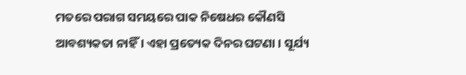ମତରେ ପରାଗ ସମୟରେ ପାକ ନିଷେଧର କୌଣସି ଆବଶ୍ୟକତା ନାହିଁ । ଏହା ପ୍ରତ୍ୟେକ ଦିନର ଘଟଣା । ସୂର୍ଯ୍ୟ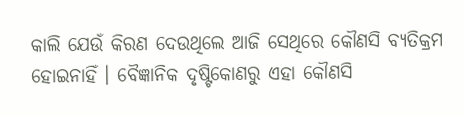କାଲି ଯେଉଁ କିରଣ ଦେଉଥିଲେ ଆଜି ସେଥିରେ କୌଣସି ବ୍ୟତିକ୍ରମ ହୋଇନାହିଁ । ବୈଜ୍ଞାନିକ ଦୃଷ୍ଟିକୋଣରୁ ଏହା କୌଣସି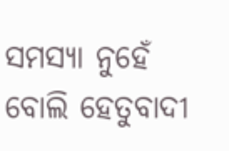ସମସ୍ୟା ନୁହେଁ ବୋଲି ହେତୁବାଦୀ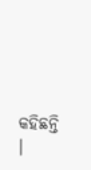କହିଛନ୍ତି ।